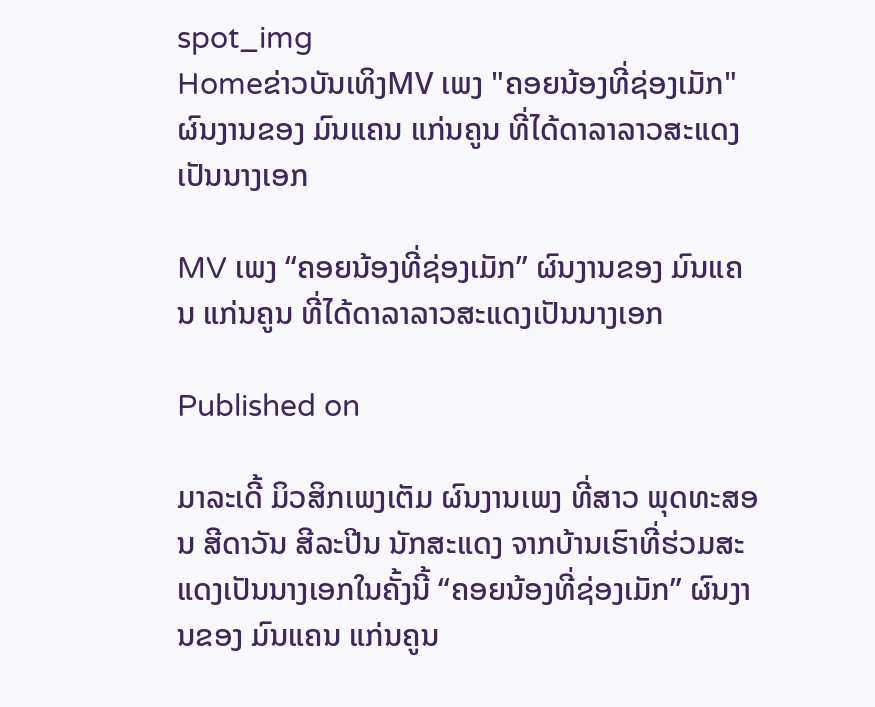spot_img
Homeຂ່າວບັນເທິງMV ເພງ "ຄອຍນ້ອງທີ່ຊ່ອງເມັກ" ຜົນງານຂອງ ມົນແຄນ ແກ່ນຄູນ ທີ່ໄດ້ດາລາລາວສະແດງເປັນນາງເອກ

MV ເພງ “ຄອຍນ້ອງທີ່ຊ່ອງເມັກ” ຜົນງານຂອງ ມົນແຄນ ແກ່ນຄູນ ທີ່ໄດ້ດາລາລາວສະແດງເປັນນາງເອກ

Published on

ມາລະເດີ້ ມິວສິກເພງເຕັມ ຜົນງານເພງ ທີ່ສາວ ພຸດທະສອນ ສີດາວັນ ສີລະປີນ ນັກສະແດງ ຈາກບ້ານເຮົາທີ່ຮ່ວມສະແດງເປັນນາງເອກໃນຄັ້ງນີ້ “ຄອຍນ້ອງທີ່ຊ່ອງເມັກ” ຜົນງານຂອງ ມົນແຄນ ແກ່ນຄູນ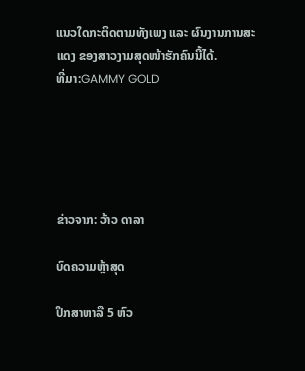ແນວໃດກະຕິດຕາມທັງເພງ ແລະ ຜົນງານການສະແດງ ຂອງສາວງາມສຸດໜ້າຮັກຄົນນີ້ໄດ້.
ທີ່ມາ:GAMMY GOLD





ຂ່າວຈາກ: ວ້າວ ດາລາ

ບົດຄວາມຫຼ້າສຸດ

ປຶກສາຫາລື 5 ຫົວ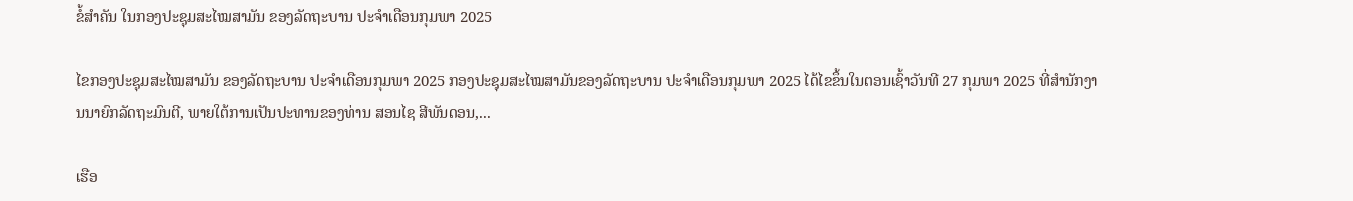ຂໍ້ສຳຄັນ ໃນກອງປະຊຸມສະໄໝສາມັນ ຂອງລັດຖະບານ ປະຈຳເດືອນກຸມພາ 2025

ໄຂກອງປະຊຸມສະໄໝສາມັນ ຂອງລັດຖະບານ ປະຈຳເດືອນກຸມພາ 2025 ກອງປະຊຸມສະໄໝສາມັນຂອງລັດຖະບານ ປະຈຳເດືອນກຸມພາ 2025 ໄດ້ໄຂຂຶ້ນໃນຕອນເຊົ້າວັນທີ 27 ກຸມພາ 2025 ທີ່ສໍານັກງານນາຍົກລັດຖະມົນຕີ, ພາຍໃຕ້ການເປັນປະທານຂອງທ່ານ ສອນໄຊ ສີພັນດອນ,...

ເຮືອ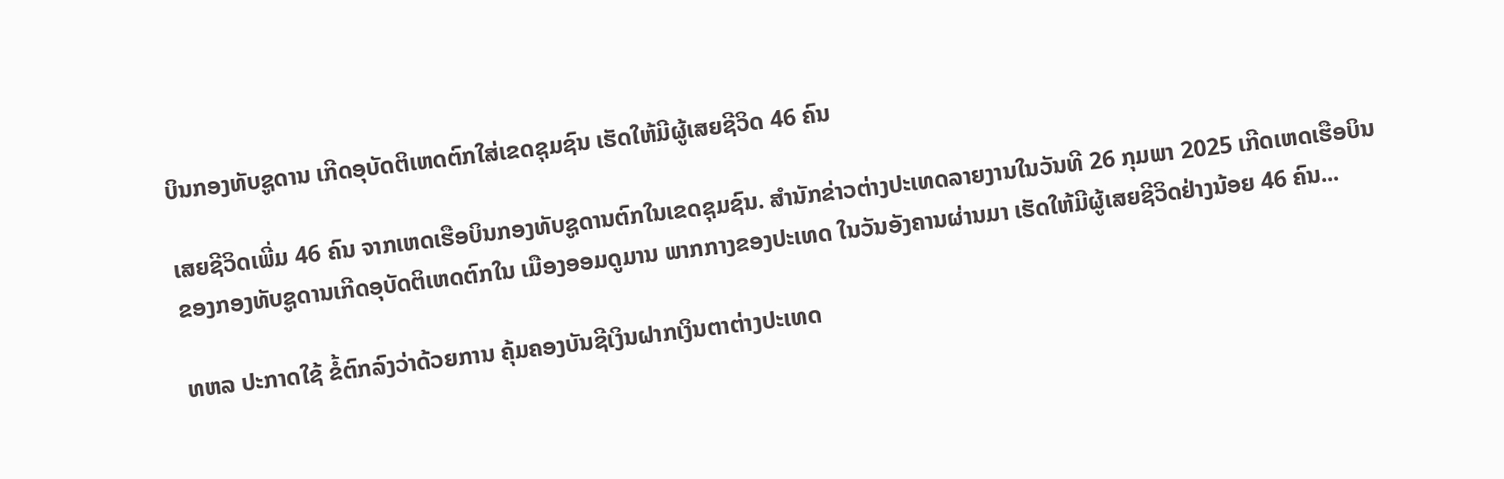ບິນກອງທັບຊູດານ ເກີດອຸບັດຕິເຫດຕົກໃສ່ເຂດຊຸມຊົນ ເຮັດໃຫ້ມີຜູ້ເສຍຊີວິດ 46 ຄົນ

ເສຍຊີວິດເພີ່ມ 46 ຄົນ ຈາກເຫດເຮືອບິນກອງທັບຊູດານຕົກໃນເຂດຊຸມຊົນ. ສຳນັກຂ່າວຕ່າງປະເທດລາຍງານໃນວັນທີ 26 ກຸມພາ 2025 ເກີດເຫດເຮືອບິນຂອງກອງທັບຊູດານເກີດອຸບັດຕິເຫດຕົກໃນ ເມືອງອອມດູມານ ພາກກາງຂອງປະເທດ ໃນວັນອັງຄານຜ່ານມາ ເຮັດໃຫ້ມີຜູ້ເສຍຊີວິດຢ່າງນ້ອຍ 46 ຄົນ...

ທຫລ ປະກາດໃຊ້ ຂໍ້ຕົກລົງວ່າດ້ວຍການ ຄຸ້ມຄອງບັນຊີເງິນຝາກເງິນຕາຕ່າງປະເທດ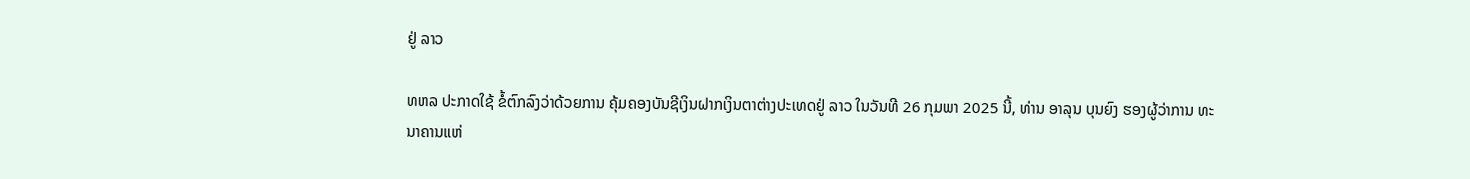ຢູ່ ລາວ

ທຫລ ປະກາດໃຊ້ ຂໍ້ຕົກລົງວ່າດ້ວຍການ ຄຸ້ມຄອງບັນຊີເງິນຝາກເງິນຕາຕ່າງປະເທດຢູ່ ລາວ ໃນວັນທີ 26 ກຸມພາ 2025 ນີ້, ທ່ານ ອາລຸນ ບຸນຍົງ ຮອງຜູ້ວ່າການ ທະນາຄານແຫ່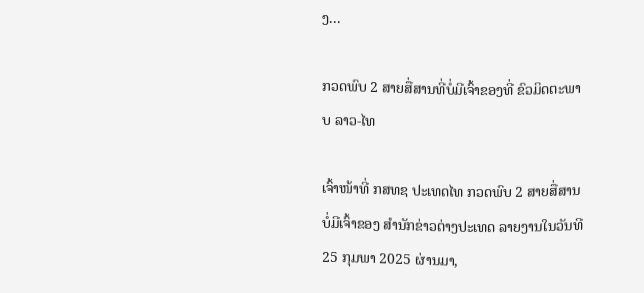ງ...

ກວດພົບ 2 ສາຍສື່ສານທີ່ບໍ່ມີເຈົ້າຂອງທີ່ ຂົວມິດຕະພາບ ລາວ-ໄທ

ເຈົ້າໜ້າທີ່ ກສທຊ ປະເທດໄທ ກວດພົບ 2 ສາຍສື່ສານບໍ່ມີເຈົ້າຂອງ ສຳນັກຂ່າວຕ່າງປະເທດ ລາຍງານໃນວັນທີ 25 ກຸມພາ 2025 ຜ່ານມາ,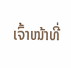ເຈົ້າໜ້າທີ່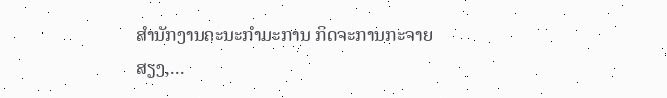ສຳນັກງານຄະນະກຳມະການ ກິດຈະການກະຈາຍສຽງ,...